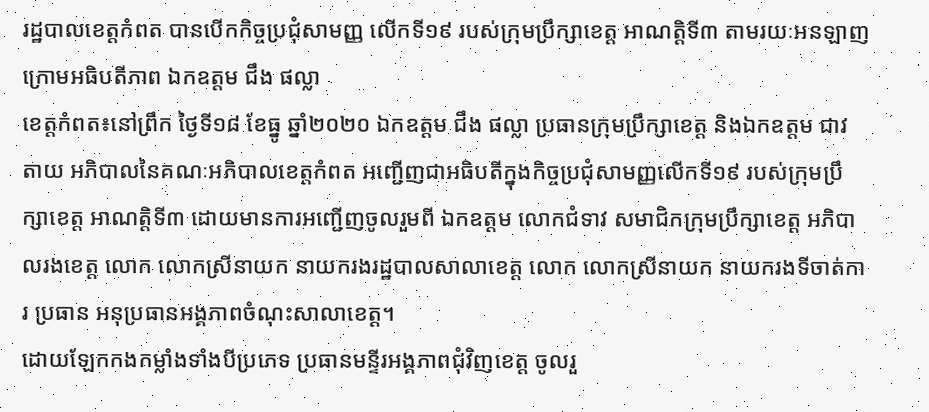រដ្ឋបាលខេត្តកំពត បានបើកកិច្ចប្រជុំសាមញ្ញ លើកទី១៩ របស់ក្រុមប្រឹក្សាខេត្ត អាណត្តិទី៣ តាមរយៈអនឡាញ ក្រោមអធិបតីភាព ឯកឧត្តម ជឹង ផល្លា
ខេត្តកំពត៖នៅព្រឹក ថ្ងៃទី១៨ ខែធ្នូ ឆ្នាំ២០២០ ឯកឧត្តម ជឹង ផល្លា ប្រធានក្រុមប្រឹក្សាខេត្ត និងឯកឧត្តម ជាវ តាយ អភិបាលនៃគណៈអភិបាលខេត្តកំពត អញ្ជើញជាអធិបតីក្នុងកិច្ចប្រជុំសាមញ្ញលើកទី១៩ របស់ក្រុមប្រឹក្សាខេត្ត អាណត្តិទី៣ ដោយមានការអញ្ជើញចូលរួមពី ឯកឧត្តម លោកជំទាវ សមាជិកក្រុមប្រឹក្សាខេត្ត អភិបាលរងខេត្ត លោក លោកស្រីនាយក នាយករងរដ្ឋបាលសាលាខេត្ត លោក លោកស្រីនាយក នាយករងទីចាត់ការ ប្រធាន អនុប្រធានអង្គភាពចំណុះសាលាខេត្ត។
ដោយឡែកកងកម្លាំងទាំងបីប្រភេទ ប្រធានមន្ទីរអង្គភាពជុំវិញខេត្ត ចូលរួ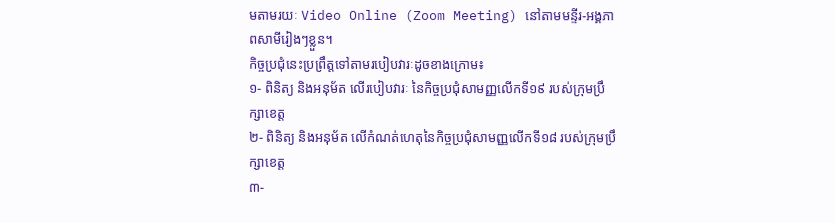មតាមរយៈ Video Online (Zoom Meeting) នៅតាមមន្ទីរ-អង្គភាពសាមីរៀងៗខ្លួន។
កិច្ចប្រជុំនេះប្រព្រឹត្តទៅតាមរបៀបវារៈដូចខាងក្រោម៖
១- ពិនិត្យ និងអនុម័ត លើរបៀបវារៈ នៃកិច្ចប្រជុំសាមញ្ញលើកទី១៩ របស់ក្រុមប្រឹក្សាខេត្ត
២- ពិនិត្យ និងអនុម័ត លើកំណត់ហេតុនៃកិច្ចប្រជុំសាមញ្ញលើកទី១៨ របស់ក្រុមប្រឹក្សាខេត្ត
៣-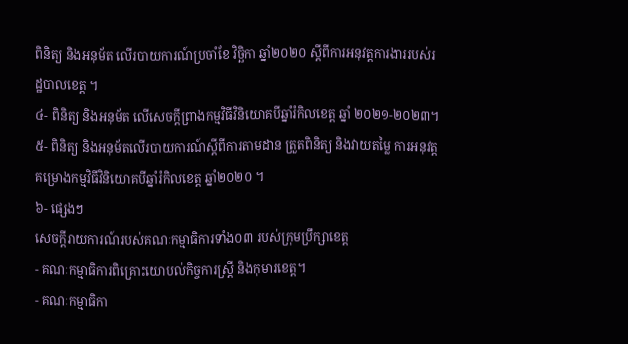ពិនិត្យ និងអនុម័ត លើរបាយការណ៍ប្រចាំខែ វិច្ឆិកា ឆ្នាំ២០២០ ស្តីពីការអនុវត្តការងាររបស់រដ្ឋបាលខេត្ដ ។
៤- ពិនិត្យ និងអនុម័ត លើសេចក្តីព្រាងកម្មវិធីវិនិយោគបីឆ្នាំរំកិលខេត្ត ឆ្នាំ ២០២១-២០២៣។
៥- ពិនិត្យ និងអនុម័តលើរបាយការណ៍ស្តីពីការតាមដាន ត្រួតពិនិត្យ និងវាយតម្លៃ ការអនុវត្តគម្រោងកម្មវិធីវិនិយោគបីឆ្នាំរំកិលខេត្ត ឆ្នាំ២០២០ ។
៦- ផ្សេងៗ
សេចក្តីរាយការណ៍របស់គណៈកម្មាធិការទាំង០៣ របស់ក្រុមប្រឹក្សាខេត្ត
- គណៈកម្មាធិការពិគ្រោះយោបល់កិច្ចការស្ត្រី និងកុមារខេត្ត។
- គណៈកម្មាធិកា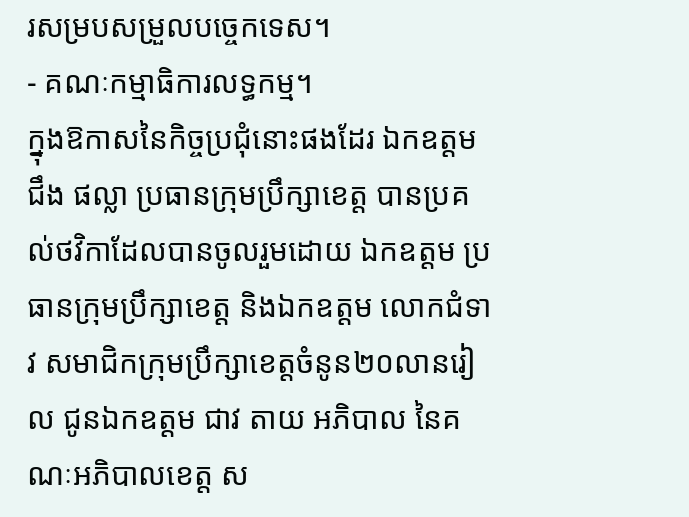រសម្របសម្រួលបច្ចេកទេស។
- គណៈកម្មាធិការលទ្ធកម្ម។
ក្នុងឱកាសនៃកិច្ចប្រជុំនោះផងដែរ ឯកឧត្តម ជឹង ផល្លា ប្រធានក្រុមប្រឹក្សាខេត្ត បានប្រគល់ថវិកាដែលបានចូលរួមដោយ ឯកឧត្តម ប្រធានក្រុមប្រឹក្សាខេត្ត និងឯកឧត្តម លោកជំទាវ សមាជិកក្រុមប្រឹក្សាខេត្តចំនូន២០លានរៀល ជូនឯកឧត្តម ជាវ តាយ អភិបាល នៃគណៈអភិបាលខេត្ត ស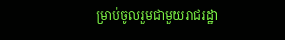ម្រាប់ចូលរួមជាមួយរាជរដ្ឋា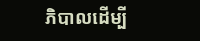ភិបាលដើម្បី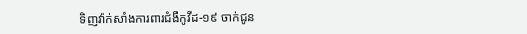ទិញវ៉ាក់សាំងការពារជំងឺកូវីដ-១៩ ចាក់ជូន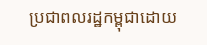ប្រជាពលរដ្ឋកម្ពុជាដោយ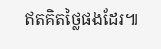ឥតគិតថ្លៃផងដែរ៕